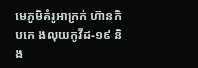មេភូមិគំរូអាក្រក់ ហ៊ានកិបកេ ងលុយកូវីដ-១៩ និង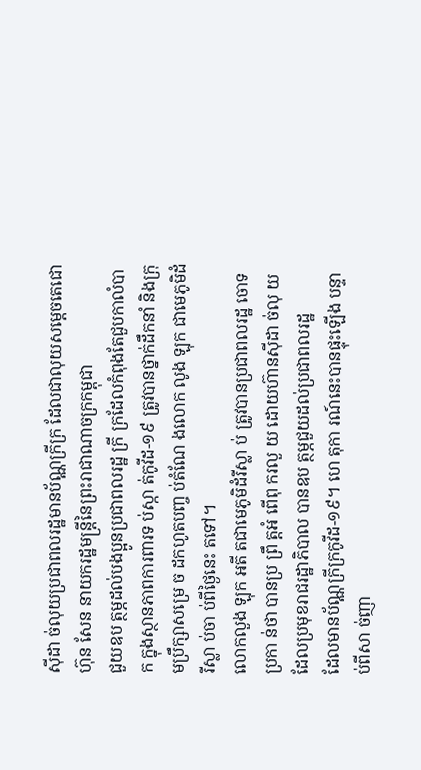ស៊ីដា ច់លុយប្រជាពលរដ្ឋមានប័ណ្ណក្រីក្រ ដែលជាលុយសម្តេចតេជោ ហ៊ុន សែន នាយករដ្ឋមន្រ្តីនៃព្រះរាជាណាចក្រកម្ពុជា
ជួយឧប ត្ថម្ភដល់បងប្អូនប្រជាពលរដ្ឋ ក្រី ក្រដែលកំពុងតែជួបកាលំបាក ក្នុងស្ថានភាពការពារទ ប់ស្កា ត់កូវីដ-១៩ ត្រូវបានថ្នាក់ដឹកនាំ និងក្រុមប្រឹក្សាសម្រេ ច ដកហូតបញ្ច ប់តំណែ ងលោក លូង ឡុក ជាមេភូមិដំរីស្លា ប់ចា ប់ពីថ្ងៃនេះ តទៅ។
លោកលួង ឡុក អតី តជាមេភូមិដំរីស្លា ប់ ត្រូវបានប្រជាពលរដ្ឋ ចោទប្រកា ន់ថា បានប្រ ព្រឹ ត្តអំ ពើពុ ករលួ យ ដោយហ៊ានស៊ីដា ច់លុ យដែលប្រមុខរាជរដ្ឋាភិបាល បានឧប ត្ថម្ភជួយដល់ប្រជាពលរដ្ឋ
ដែលមានប័ណ្ណក្រីក្រកូវីដ-១៩។ ហេ តុកា រណ៍នេះបានផ្ទុះឡើង បន្ទាប់ពីសា ច់ញា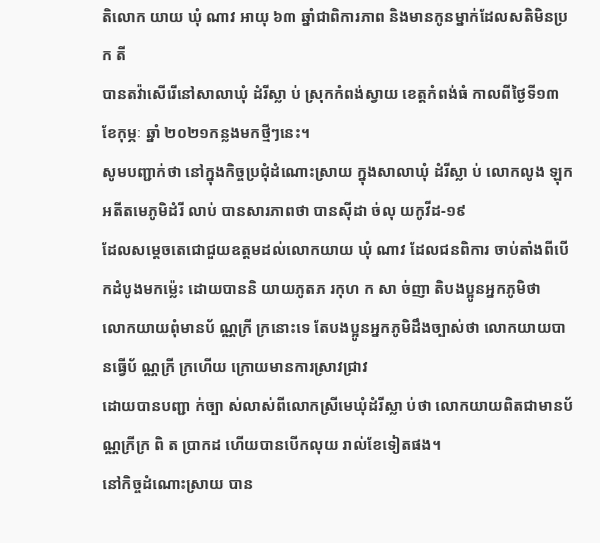តិលោក យាយ ឃុំ ណាវ អាយុ ៦៣ ឆ្នាំជាពិការភាព និងមានកូនម្នាក់ដែលសតិមិនប្រក តី
បានតវ៉ាសើរើនៅសាលាឃុំ ដំរីស្លា ប់ ស្រុកកំពង់ស្វាយ ខេត្តកំពង់ធំ កាលពីថ្ងៃទី១៣ ខែកុម្ភៈ ឆ្នាំ ២០២១កន្លងមកថ្មីៗនេះ។
សូមបញ្ជាក់ថា នៅក្នុងកិច្ចប្រជុំដំណោះស្រាយ ក្នុងសាលាឃុំ ដំរីស្លា ប់ លោកលូង ឡុក អតីតមេភូមិដំរី លាប់ បានសារភាពថា បានស៊ីដា ច់លុ យកូវីដ-១៩
ដែលសម្តេចតេជោជួយឧត្តមដល់លោកយាយ ឃុំ ណាវ ដែលជនពិការ ចាប់តាំងពីបើកដំបូងមកម៉្លេះ ដោយបាននិ យាយភូតភ រកុហ ក សា ច់ញា តិបងប្អូនអ្នកភូមិថា
លោកយាយពុំមានប័ ណ្ណក្រី ក្រនោះទេ តែបងប្អូនអ្នកភូមិដឹងច្បាស់ថា លោកយាយបានធ្វើប័ ណ្ណក្រី ក្រហើយ ក្រោយមានការស្រាវជ្រាវ
ដោយបានបញ្ជា ក់ច្បា ស់លាស់ពីលោកស្រីមេឃុំដំរីស្លា ប់ថា លោកយាយពិតជាមានប័ ណ្ណក្រីក្រ ពិ ត ប្រាកដ ហើយបានបើកលុយ រាល់ខែទៀតផង។
នៅកិច្ចដំណោះស្រាយ បាន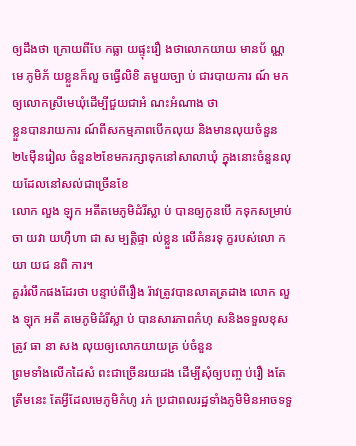ឲ្យដឹងថា ក្រោយពីបែ កធ្លា យផ្ទុះរឿ ងថាលោកយាយ មានប័ ណ្ណ មេ ភូមិភ័ យខ្លួនក៏លួ ចធ្វើលិខិ តមួយច្បា ប់ ជារបាយការ ណ៍ មកឲ្យលោកស្រីមេឃុំដើម្បីជួយជាអំ ណះអំណាង ថា
ខ្លួនបានរាយការ ណ៍ពីសកម្មភាពបើកលុយ និងមានលុយចំនួន២៤ម៉ឺនរៀល ចំនួន២ខែមករក្សាទុកនៅសាលាឃុំ ក្នុងនោះចំនួនលុ យដែលនៅសល់ជាច្រើនខែ
លោក លួង ឡុក អតីតមេភូមិដំរីស្លា ប់ បានឲ្យកូនបើ កទុកសម្រាប់ចា យវា យហ៊ឺហា ជា ស ម្បត្តិផ្ទា ល់ខ្លួន លើគំនរទុ ក្ខរបស់លោ កយា យជ នពិ ការ។
គួររំលឹកផងដែរថា បន្ទាប់ពីរឿង រ៉ាវត្រូវបានលាតត្រដាង លោក លួង ឡុក អតី តមេភូមិដំរីស្លា ប់ បានសារភាពកំហុ សនិងទទួលខុសត្រូវ ធា នា សង លុយឲ្យលោកយាយគ្រ ប់ចំនួន
ព្រមទាំងលើកដៃសំ ពះជាច្រើនរយដង ដើម្បីសុំឲ្យបញ្ច ប់រឿ ងតែត្រឹមនេះ តែអ្វីដែលមេភូមិកំហូ រក់ ប្រជាពលរដ្ឋទាំងភូមិមិនអាចទទួ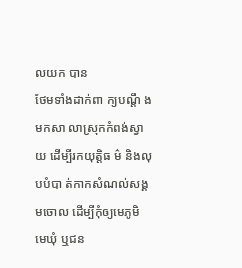លយក បាន
ថែមទាំងដាក់ពា ក្យបណ្តឹ ងមកសា លាស្រុកកំពង់ស្វាយ ដើម្បីរកយុត្តិធ ម៌ និងលុបបំបា ត់កាកសំណល់សង្គមចោល ដើម្បីកុំឲ្យមេភូមិ មេឃុំ ឬជន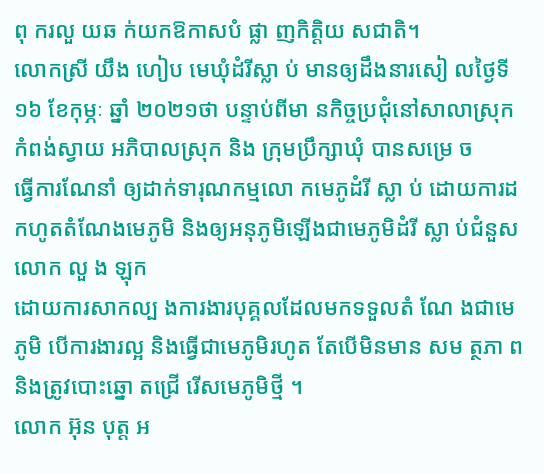ពុ ករលួ យឆ ក់យកឱកាសបំ ផ្លា ញកិត្តិយ សជាតិ។
លោកស្រី យឹង ហៀប មេឃុំដំរីស្លា ប់ មានឲ្យដឹងនារសៀ លថ្ងៃទី១៦ ខែកុម្ភៈ ឆ្នាំ ២០២១ថា បន្ទាប់ពីមា នកិច្ចប្រជុំនៅសាលាស្រុកកំពង់ស្វាយ អភិបាលស្រុក និង ក្រុមប្រឹក្សាឃុំ បានសម្រេ ច
ធ្វើការណែនាំ ឲ្យដាក់ទារុណកម្មលោ កមេភូដំរី ស្លា ប់ ដោយការដកហូតតំណែងមេភូមិ និងឲ្យអនុភូមិឡើងជាមេភូមិដំរី ស្លា ប់ជំនួសលោក លួ ង ឡុក
ដោយការសាកល្ប ងការងារបុគ្គលដែលមកទទួលតំ ណែ ងជាមេភូមិ បើការងារល្អ និងធ្វើជាមេភូមិរហូត តែបើមិនមាន សម ត្ថភា ពនិងត្រូវបោះឆ្នោ តជ្រើ រើសមេភូមិថ្មី ។
លោក អ៊ុន បុត្ត អ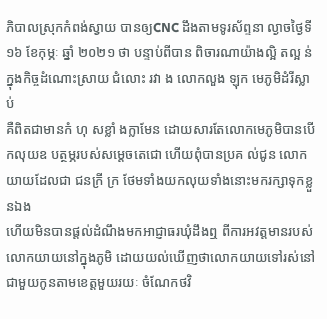ភិបាលស្រុកកំពង់ស្វាយ បានឲ្យCNC ដឹងតាមទូរស័ព្ទនា ល្ងាចថ្ងៃទី១៦ ខែកុម្ភៈ ឆ្នាំ ២០២១ ថា បន្ទាប់ពីបាន ពិចារណាយ៉ាងល្អិ តល្អ ន់ ក្នុងកិច្ចដំណោះស្រាយ ជំលោះ រវា ង លោកលួង ឡុក មេភូមិដំរីស្លាប់
គឺពិតជាមានកំ ហុ សខ្លាំ ងក្លាមែន ដោយសារតែលោកមេភូមិបានបើ កលុយឧ បត្ថម្ភរបស់សម្តេចតេជោ ហើយពុំបានប្រគ ល់ជូន លោកយាយដែលជា ជនក្រី ក្រ ថែមទាំងយកលុយទាំងនោះមករក្សាទុកខ្លួនឯង
ហើយមិនបានផ្តល់ដំណឹងមកអាជ្ញាធរឃុំដឹងឮ ពីការអវត្តមានរបស់លោកយាយនៅក្នុងភូមិ ដោយយល់ឃើញថាលោកយាយទៅរស់នៅ ជាមួយកូនតាមខេត្តមួយរយៈ ចំណែកថវិ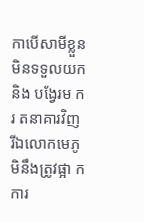កាបើសាមីខ្លួនមិនទទួលយក និង បង្វែរម ករ តនាគារវិញ រីឯលោកមេភូមិនឹងត្រូវផ្អា កការ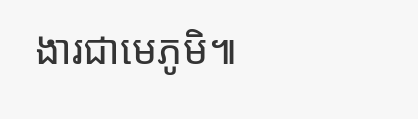ងារជាមេភូមិ៕